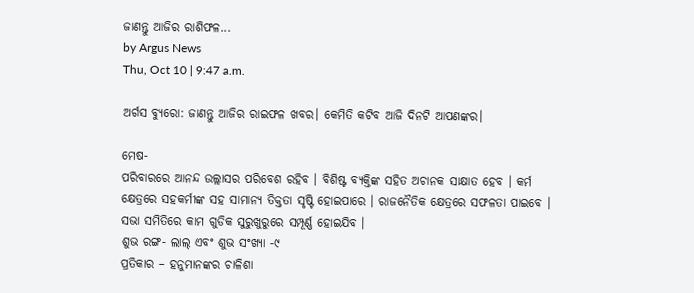ଜାଣନ୍ତୁ ଆଜିର ରାଶିଫଳ...
by Argus News
Thu, Oct 10 | 9:47 a.m.

ଅର୍ଗସ ବ୍ୟୁରୋ: ଜାଣନ୍ତୁ ଆଜିର ରାଇଫଳ ଖବର। କେମିତି କଟିବ ଆଜି ଦିନଟି ଆପଣଙ୍କର।

ମେଷ-
ପରିବାରରେ ଆନନ୍ଦ ଉଲ୍ଲାସର ପରିବେଶ ରହିବ । ବିଶିଷ୍ଟ ବ୍ୟକ୍ତିଙ୍କ ସହିତ ଅଚାନକ ସାକ୍ଷାତ ହେବ । କର୍ମ କ୍ଷେତ୍ରରେ ସହକର୍ମୀଙ୍କ ସହ ସାମାନ୍ୟ ତିକ୍ତତା ସୃଷ୍ଟି ହୋଇପାରେ । ରାଜନୈତିକ କ୍ଷେତ୍ରରେ ସଫଳତା ପାଇବେ । ସଭା ସମିତିରେ କାମ ଗୁଡିକ ସୁରୁଖୁରୁରେ ସମ୍ପୂର୍ଣ୍ଣ ହୋଇଯିବ ।
ଶୁଭ ରଙ୍ଗ- ଲାଲ୍ ଏବଂ ଶୁଭ ସଂଖ୍ୟା -୯
ପ୍ରତିକାର – ହନୁମାନଙ୍କର ଚାଳିଶା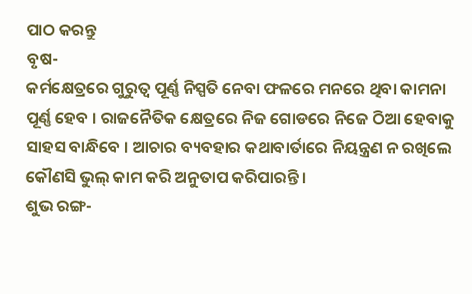ପାଠ କରନ୍ତୁ
ବୃଷ-
କର୍ମକ୍ଷେତ୍ରରେ ଗୁରୁତ୍ୱ ପୂର୍ଣ୍ଣ ନିସ୍ପତି ନେବା ଫଳରେ ମନରେ ଥିବା କାମନା ପୂର୍ଣ୍ଣ ହେବ । ରାଜନୈତିକ କ୍ଷେତ୍ରରେ ନିଜ ଗୋଡରେ ନିଜେ ଠିଆ ହେବାକୁ ସାହସ ବାନ୍ଧିବେ । ଆଚାର ବ୍ୟବହାର କଥାବାର୍ତାରେ ନିୟନ୍ତ୍ରଣ ନ ରଖିଲେ କୌଣସି ଭୁଲ୍ କାମ କରି ଅନୁତାପ କରିପାରନ୍ତି ।
ଶୁଭ ରଙ୍ଗ-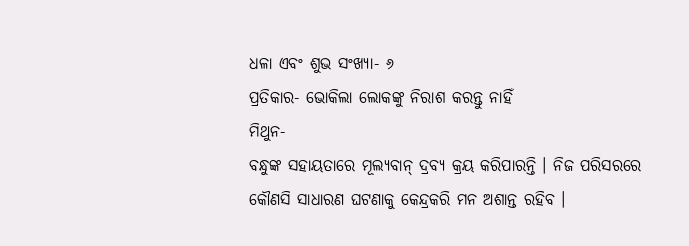ଧଳା ଏବଂ ଶୁଭ ସଂଖ୍ୟା- ୬
ପ୍ରତିକାର- ଭୋକିଲା ଲୋକଙ୍କୁ ନିରାଶ କରନ୍ତୁ ନାହିଁ
ମିଥୁନ-
ବନ୍ଧୁଙ୍କ ସହାୟତାରେ ମୂଲ୍ୟବାନ୍ ଦ୍ରବ୍ୟ କ୍ରୟ କରିପାରନ୍ତି । ନିଜ ପରିସରରେ କୌଣସି ସାଧାରଣ ଘଟଣାକୁ କେନ୍ଦ୍ରକରି ମନ ଅଶାନ୍ତ ରହିବ ।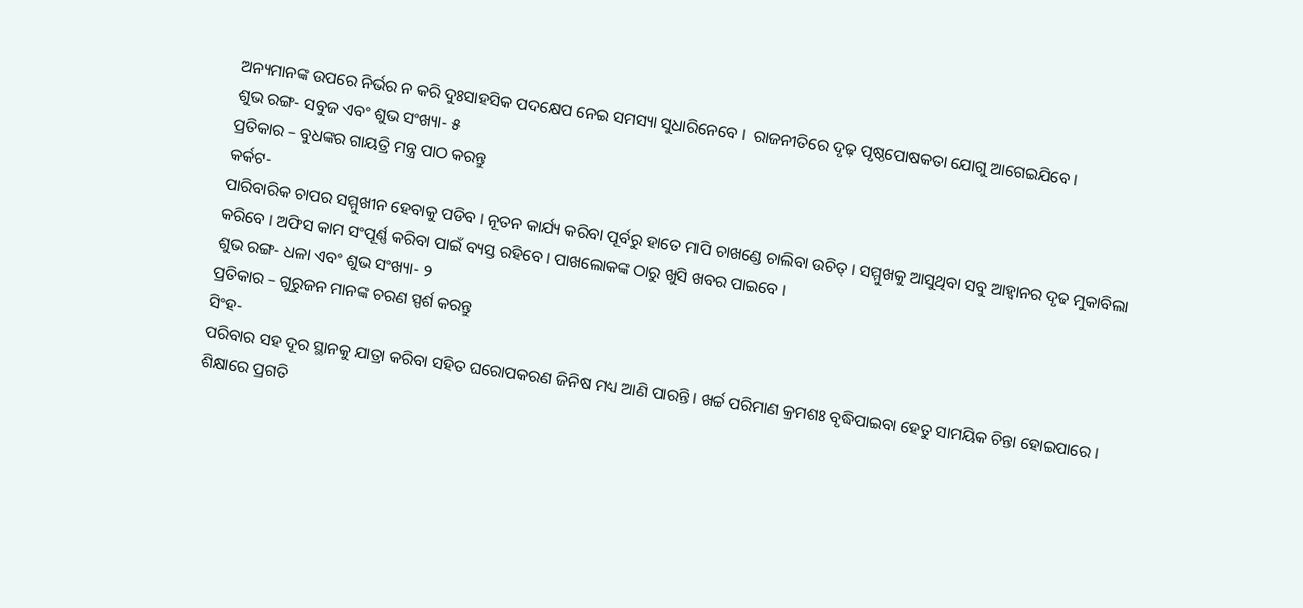ଅନ୍ୟମାନଙ୍କ ଉପରେ ନିର୍ଭର ନ କରି ଦୁଃସାହସିକ ପଦକ୍ଷେପ ନେଇ ସମସ୍ୟା ସୁଧାରିନେବେ ।  ରାଜନୀତିରେ ଦୃଢ଼ ପୃଷ୍ଠପୋଷକତା ଯୋଗୁ ଆଗେଇଯିବେ ।
ଶୁଭ ରଙ୍ଗ- ସବୁଜ ଏବଂ ଶୁଭ ସଂଖ୍ୟା- ୫
ପ୍ରତିକାର – ବୁଧଙ୍କର ଗାୟତ୍ରି ମନ୍ତ୍ର ପାଠ କରନ୍ତୁ
କର୍କଟ-
ପାରିବାରିକ ଚାପର ସମ୍ମୁଖୀନ ହେବାକୁ ପଡିବ । ନୂତନ କାର୍ଯ୍ୟ କରିବା ପୂର୍ବରୁ ହାତେ ମାପି ଚାଖଣ୍ଡେ ଚାଲିବା ଉଚିତ୍ । ସମ୍ମୁଖକୁ ଆସୁଥିବା ସବୁ ଆହ୍ୱାନର ଦୃଢ ମୁକାବିଲା କରିବେ । ଅଫିସ କାମ ସଂପୂର୍ଣ୍ଣ କରିବା ପାଇଁ ବ୍ୟସ୍ତ ରହିବେ । ପାଖଲୋକଙ୍କ ଠାରୁ ଖୁସି ଖବର ପାଇବେ ।
ଶୁଭ ରଙ୍ଗ- ଧଳା ଏବଂ ଶୁଭ ସଂଖ୍ୟା- ୨
ପ୍ରତିକାର – ଗୁରୁଜନ ମାନଙ୍କ ଚରଣ ସ୍ପର୍ଶ କରନ୍ତୁ
ସିଂହ-
ପରିବାର ସହ ଦୂର ସ୍ଥାନକୁ ଯାତ୍ରା କରିବା ସହିତ ଘରୋପକରଣ ଜିନିଷ ମଧ୍ୟ ଆଣି ପାରନ୍ତି । ଖର୍ଚ୍ଚ ପରିମାଣ କ୍ରମଶଃ ବୃଦ୍ଧିପାଇବା ହେତୁ ସାମୟିକ ଚିନ୍ତା ହୋଇପାରେ । ଶିକ୍ଷାରେ ପ୍ରଗତି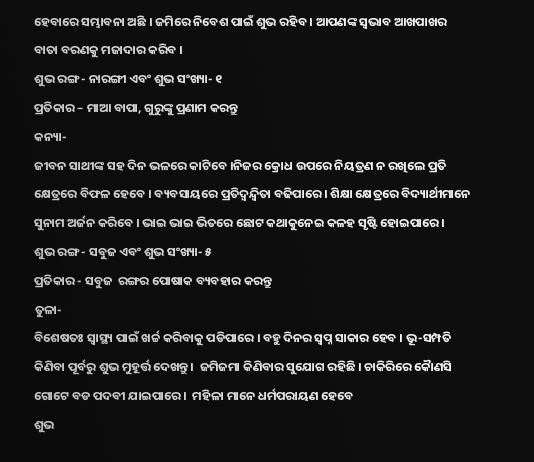ହେବାରେ ସମ୍ଭାବନା ଅଛି । ଜମିରେ ନିବେଶ ପାଇଁ ଶୁଭ ରହିବ । ଆପଣଙ୍କ ସ୍ୱଭାବ ଆଖପାଖର ବାତା ବରଣକୁ ମଜାଦାର କରିବ ।
ଶୁଭ ରଙ୍ଗ- ନାରଙ୍ଗୀ ଏବଂ ଶୁଭ ସଂଖ୍ୟା- ୧
ପ୍ରତିକାର – ମାଆ ବାପା, ଗୁରୁଙ୍କୁ ପ୍ରଣାମ କରନ୍ତୁ
କନ୍ୟା-
ଜୀବନ ସାଥୀଙ୍କ ସହ ଦିନ ଭଳରେ କାଟିବେ ।ନିଜର କ୍ରୋଧ ଉପରେ ନିୟତ୍ରଣ ନ ରଖିଲେ ପ୍ରତି କ୍ଷେତ୍ରରେ ବିଫଳ ହେବେ । ବ୍ୟବସାୟରେ ପ୍ରତିଦ୍ୱନ୍ଦ୍ୱିତା ବଢିପାରେ । ଶିକ୍ଷା କ୍ଷେତ୍ରରେ ବିଦ୍ୟାର୍ଥୀମାନେ ସୁନାମ ଅର୍ଜନ କରିବେ । ଭାଇ ଭାଇ ଭିତରେ ଛୋଟ କଥାକୁନେଇ କଳହ ସୃଷ୍ଟି ହୋଇପାରେ ।
ଶୁଭ ରଙ୍ଗ- ସବୁଜ ଏବଂ ଶୁଭ ସଂଖ୍ୟା- ୫
ପ୍ରତିକାର - ସବୁଜ  ରଙ୍ଗର ପୋଷାକ ବ୍ୟବହାର କରନ୍ତୁ
ତୁଳା-
ବିଶେଷତଃ ସ୍ୱାସ୍ଥ୍ୟ ପାଇଁ ଖର୍ଚ୍ଚ କରିବାକୁ ପଡିପାରେ । ବହୁ ଦିନର ସ୍ୱପ୍ନ ସାକାର ହେବ । ଭୂ-ସମ୍ପତି କିଣିବା ପୂର୍ବରୁ ଶୁଭ ମୁହୂର୍ତ୍ତ ଦେଖନ୍ତୁ ।  ଜମିଜମା କିଣିବାର ସୁଯୋଗ ରହିଛି । ଚାକିରିରେ କୈାଣସି ଗୋଟେ ବଡ ପଦବୀ ଯାଇପାରେ ।  ମହିଳା ମାନେ ଧର୍ମପରାୟଣ ହେବେ
ଶୁଭ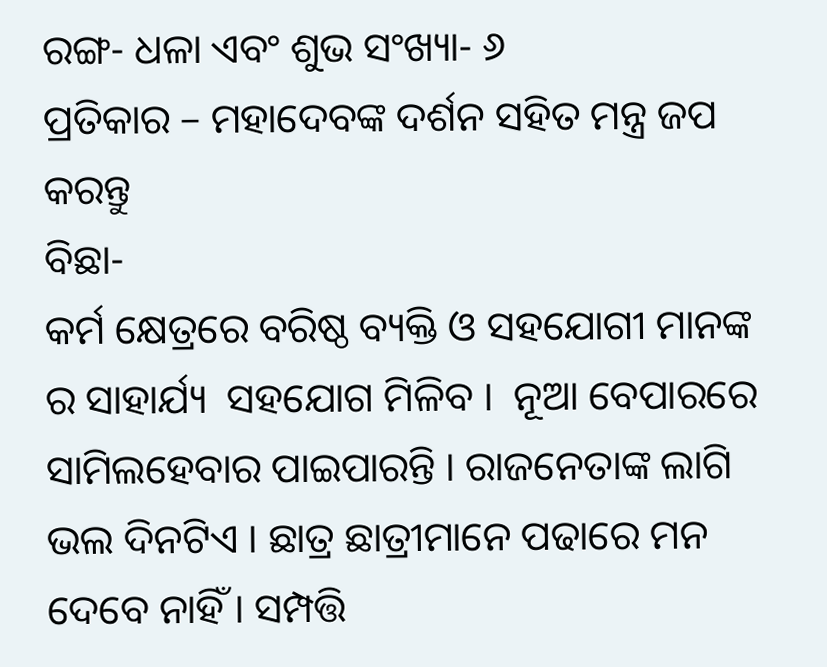ରଙ୍ଗ- ଧଳା ଏବଂ ଶୁଭ ସଂଖ୍ୟା- ୬
ପ୍ରତିକାର – ମହାଦେବଙ୍କ ଦର୍ଶନ ସହିତ ମନ୍ତ୍ର ଜପ କରନ୍ତୁ
ବିଛା-
କର୍ମ କ୍ଷେତ୍ରରେ ବରିଷ୍ଠ ବ୍ୟକ୍ତି ଓ ସହଯୋଗୀ ମାନଙ୍କ ର ସାହାର୍ଯ୍ୟ  ସହଯୋଗ ମିଳିବ ।  ନୂଆ ବେପାରରେ ସାମିଲହେବାର ପାଇପାରନ୍ତି । ରାଜନେତାଙ୍କ ଲାଗି ଭଲ ଦିନଟିଏ । ଛାତ୍ର ଛାତ୍ରୀମାନେ ପଢାରେ ମନ ଦେବେ ନାହିଁ । ସମ୍ପତ୍ତି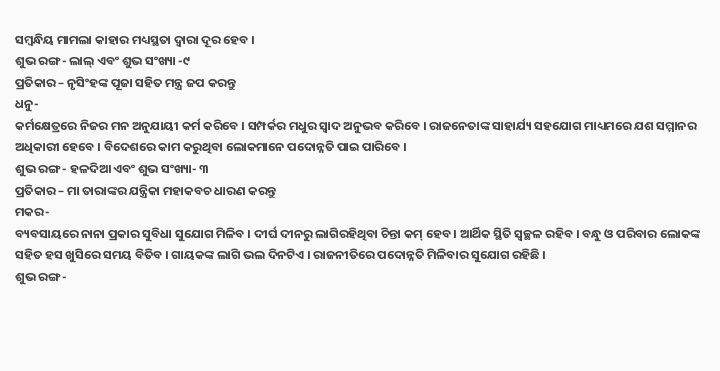ସମ୍ବନ୍ଧିୟ ମାମଲା କାହାର ମଧ୍ୟସ୍ଥତା ଦ୍ୱାରା ଦୂର ହେବ ।
ଶୁଭ ରଙ୍ଗ- ଲାଲ୍ ଏବଂ ଶୁଭ ସଂଖ୍ୟା -୯
ପ୍ରତିକାର – ନୃସିଂହଙ୍କ ପୂଜା ସହିତ ମନ୍ତ୍ର ଜପ କରନ୍ତୁ
ଧନୁ-
କର୍ମକ୍ଷେତ୍ରରେ ନିଜର ମନ ଅନୁଯାୟୀ କର୍ମ କରିବେ । ସମ୍ପର୍କର ମଧୁର ସ୍ୱାଦ ଅନୁଭବ କରିବେ । ରାଜନେତାଙ୍କ ସାହାର୍ଯ୍ୟ ସହଯୋଗ ମାଧ୍ୟମରେ ଯଶ ସମ୍ମାନର ଅଧିକାରୀ ହେବେ । ବିଦେଶରେ କାମ କରୁଥିବା ଲୋକମାନେ ପଦୋନ୍ନତି ପାଇ ପାରିବେ ।
ଶୁଭ ରଙ୍ଗ- ହଳଦିଆ ଏବଂ ଶୁଭ ସଂଖ୍ୟା- ୩
ପ୍ରତିକାର – ମା ତାରାଙ୍କର ଯନ୍ତ୍ରିକା ମହାକବଚ ଧାରଣ କରନ୍ତୁ
ମକର-
ବ୍ୟବସାୟରେ ନାନା ପ୍ରକାର ସୁବିଧା ସୁଯୋଗ ମିଳିବ । ଦୀର୍ଘ ଦୀନରୁ ଲାଗିରହିଥିବା ଚିନ୍ତା କମ୍ ହେବ । ଆର୍ଥିକ ସ୍ଥିତି ସ୍ୱଚ୍ଛଳ ରହିବ । ବନ୍ଧୁ ଓ ପରିବାର ଲୋକଙ୍କ ସହିତ ହସ ଖୁସିରେ ସମୟ ବିତିବ । ଗାୟକଙ୍କ ଲାଗି ଭଲ ଦିନଟିଏ । ରାଜନୀତିରେ ପଦୋନ୍ନତି ମିଳିବାର ସୁଯୋଗ ରହିଛି ।
ଶୁଭ ରଙ୍ଗ-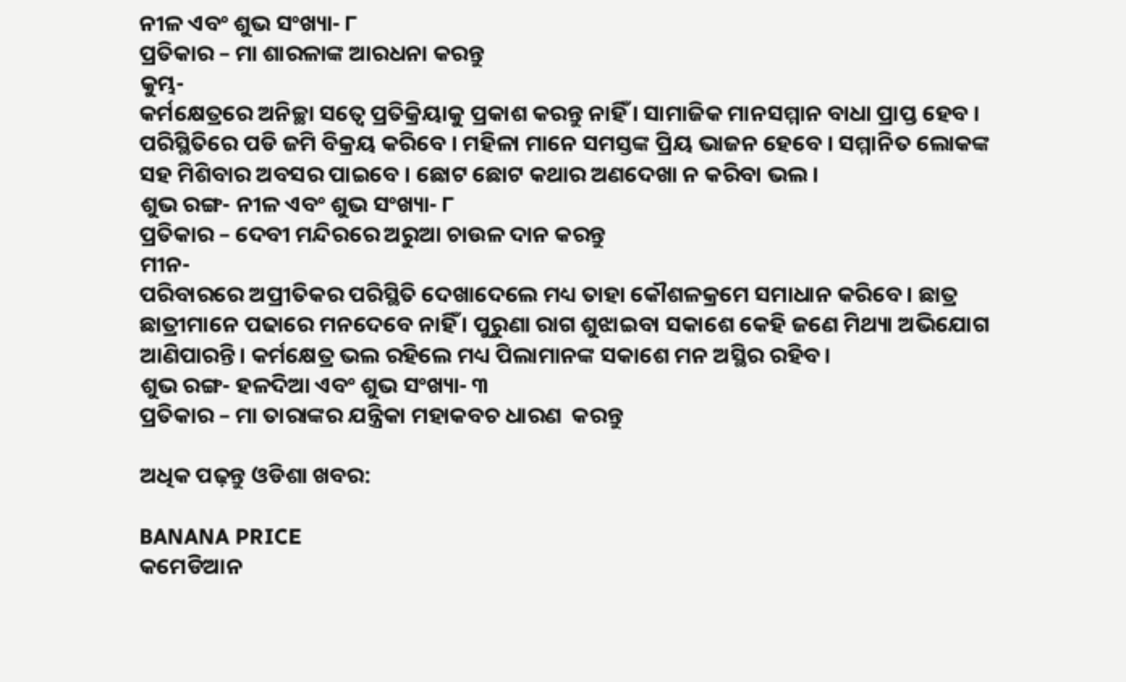ନୀଳ ଏବଂ ଶୁଭ ସଂଖ୍ୟା- ୮
ପ୍ରତିକାର – ମା ଶାରଳାଙ୍କ ଆରଧନା କରନ୍ତୁ
କୁମ୍ଭ-
କର୍ମକ୍ଷେତ୍ରରେ ଅନିଚ୍ଛା ସତ୍ୱେ ପ୍ରତିକ୍ରିୟାକୁ ପ୍ରକାଶ କରନ୍ତୁ ନାହିଁ । ସାମାଜିକ ମାନସମ୍ମାନ ବାଧା ପ୍ରାପ୍ତ ହେବ । ପରିସ୍ଥିତିରେ ପଡି ଜମି ବିକ୍ରୟ କରିବେ । ମହିଳା ମାନେ ସମସ୍ତଙ୍କ ପ୍ରିୟ ଭାଜନ ହେବେ । ସମ୍ମାନିତ ଲୋକଙ୍କ ସହ ମିଶିବାର ଅବସର ପାଇବେ । ଛୋଟ ଛୋଟ କଥାର ଅଣଦେଖା ନ କରିବା ଭଲ ।
ଶୁଭ ରଙ୍ଗ- ନୀଳ ଏବଂ ଶୁଭ ସଂଖ୍ୟା- ୮
ପ୍ରତିକାର – ଦେବୀ ମନ୍ଦିରରେ ଅରୁଆ ଚାଉଳ ଦାନ କରନ୍ତୁ
ମୀନ-
ପରିବାରରେ ଅପ୍ରୀତିକର ପରିସ୍ଥିତି ଦେଖାଦେଲେ ମଧ୍ୟ ତାହା କୌଶଳକ୍ରମେ ସମାଧାନ କରିବେ । ଛାତ୍ର ଛାତ୍ରୀମାନେ ପଢାରେ ମନଦେବେ ନାହିଁ । ପୁରୁଣା ରାଗ ଶୁଝାଇବା ସକାଶେ କେହି ଜଣେ ମିଥ୍ୟା ଅଭିଯୋଗ ଆଣିପାରନ୍ତି। କର୍ମକ୍ଷେତ୍ର ଭଲ ରହିଲେ ମଧ୍ୟ ପିଲାମାନଙ୍କ ସକାଶେ ମନ ଅସ୍ଥିର ରହିବ।
ଶୁଭ ରଙ୍ଗ- ହଳଦିଆ ଏବଂ ଶୁଭ ସଂଖ୍ୟା- ୩
ପ୍ରତିକାର – ମା ତାରାଙ୍କର ଯନ୍ତ୍ରିକା ମହାକବଚ ଧାରଣ  କରନ୍ତୁ

ଅଧିକ ପଢ଼ନ୍ତୁ ଓଡିଶା ଖବର:

BANANA PRICE
କମେଡିଆନ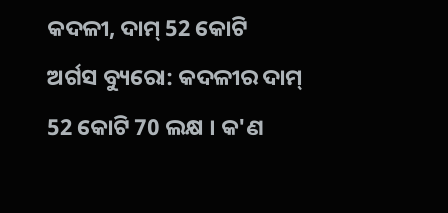କଦଳୀ, ଦାମ୍ 52 କୋଟି
ଅର୍ଗସ ବ୍ୟୁରୋ: କଦଳୀର ଦାମ୍ 52 କୋଟି 70 ଲକ୍ଷ । କ'ଣ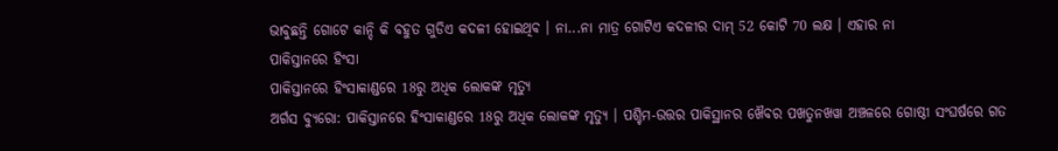ଭାବୁଛନ୍ତି ଗୋଟେ କାନ୍ଦି କି ବହୁତ ଗୁଡିଏ କଦଳୀ ହୋଇଥିବ । ନା...ନା ମାତ୍ର ଗୋଟିଏ କଦଳୀର ଦାମ୍ 52 କୋଟି 70 ଲକ୍ଷ । ଏହାର ନା
ପାକିସ୍ତାନରେ ହିଂସା
ପାକିସ୍ତାନରେ ହିଂସାକାଣ୍ଡରେ 18ରୁ ଅଧିକ ଲୋକଙ୍କ ମୃତ୍ୟୁ
ଅର୍ଗସ ବ୍ୟୁରୋ: ପାକିସ୍ତାନରେ ହିଂସାକାଣ୍ଡରେ 18ରୁ ଅଧିକ ଲୋକଙ୍କ ମୃତ୍ୟୁ । ପଶ୍ଚିମ-ଉତ୍ତର ପାକିସ୍ଥାନର ଖୈବର ପଖତୁନଖୱା ଅଞ୍ଚଳରେ ଗୋଷ୍ଠୀ ସଂଘର୍ଷରେ ଗତ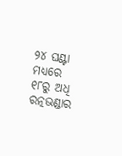୨୪ ଘଣ୍ଟା ମଧ୍ୟରେ ୧୮ରୁ ଅଧି
ରତ୍ନଭଣ୍ଡାର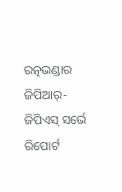ରତ୍ନଭଣ୍ଡାର ଜିପିଆର୍-ଜିପିଏସ୍ ସର୍ଭେ ରିପୋର୍ଟ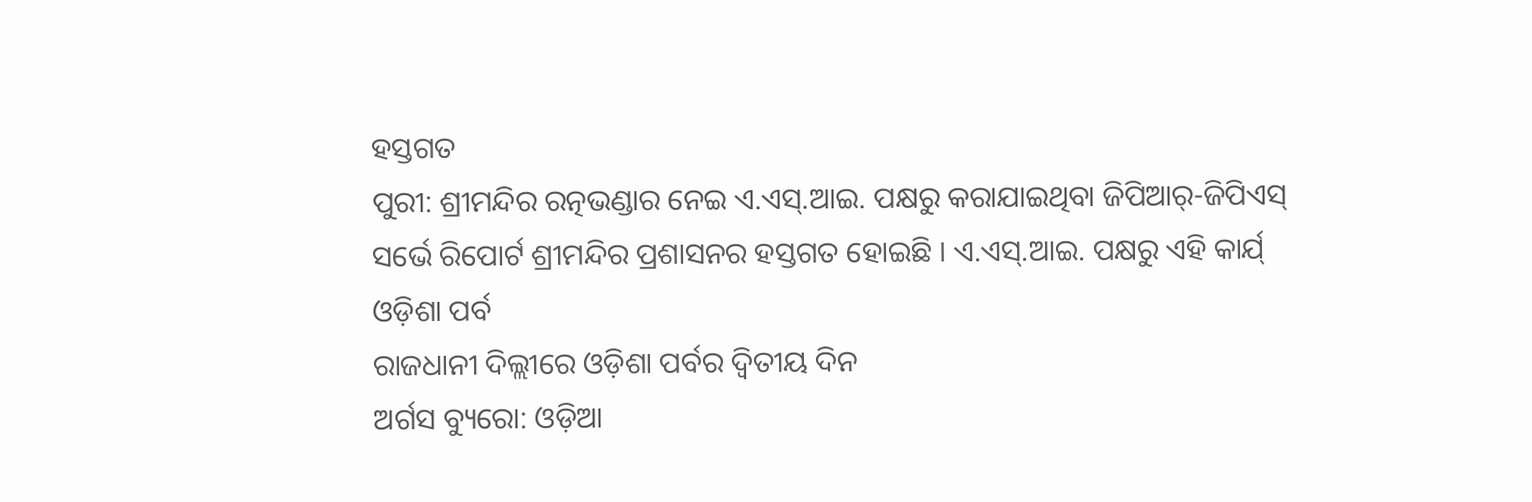ହସ୍ତଗତ
ପୁରୀ: ଶ୍ରୀମନ୍ଦିର ରତ୍ନଭଣ୍ଡାର ନେଇ ଏ.ଏସ୍.ଆଇ. ପକ୍ଷରୁ କରାଯାଇଥିବା ଜିପିଆର୍-ଜିପିଏସ୍ ସର୍ଭେ ରିପୋର୍ଟ ଶ୍ରୀମନ୍ଦିର ପ୍ରଶାସନର ହସ୍ତଗତ ହୋଇଛି । ଏ.ଏସ୍.ଆଇ. ପକ୍ଷରୁ ଏହି କାର୍ଯ୍
ଓଡ଼ିଶା ପର୍ବ
ରାଜଧାନୀ ଦିଲ୍ଲୀରେ ଓଡ଼ିଶା ପର୍ବର ଦ୍ବିତୀୟ ଦିନ
ଅର୍ଗସ ବ୍ୟୁରୋ: ଓଡ଼ିଆ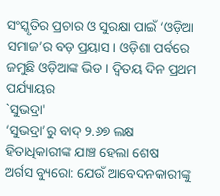ସଂସ୍କୃତିର ପ୍ରଚାର ଓ ସୁରକ୍ଷା ପାଇଁ ‘ଓଡ଼ିଆ ସମାଜ’ର ବଡ଼ ପ୍ରୟାସ । ଓଡ଼ିଶା ପର୍ବରେ ଜମୁଛି ଓଡ଼ିଆଙ୍କ ଭିଡ । ଦ୍ବିତୟ ଦିନ ପ୍ରଥମ ପର୍ଯ୍ୟାୟର
`ସୁଭଦ୍ରା'
‘ସୁଭଦ୍ରା’ରୁ ବାଦ୍‌ ୨.୬୭ ଲକ୍ଷ ହିତାଧିକାରୀଙ୍କ ଯାଞ୍ଚ ହେଲା ଶେଷ
ଅର୍ଗସ ବ୍ୟୁରୋ: ଯେଉଁ ଆବେଦନକାରୀଙ୍କୁ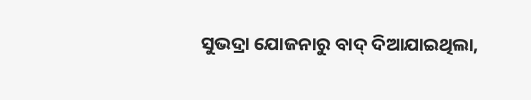ସୁଭଦ୍ରା ଯୋଜନାରୁ ବାଦ୍ ଦିଆଯାଇଥିଲା,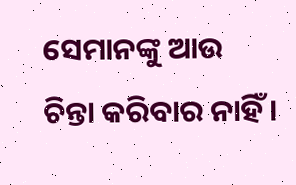ସେମାନଙ୍କୁ ଆଉ ଚିନ୍ତା କରିବାର ନାହିଁ ।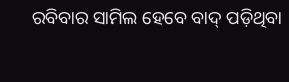ରବିବାର ସାମିଲ ହେବେ ବାଦ୍‌ ପଡ଼ିଥିବା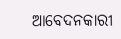ଆବେଦନକାରୀ